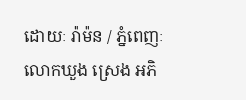ដោយៈ រ៉ាម៉ន / ភ្នំពេញៈ លោកឃួង ស្រេង អភិ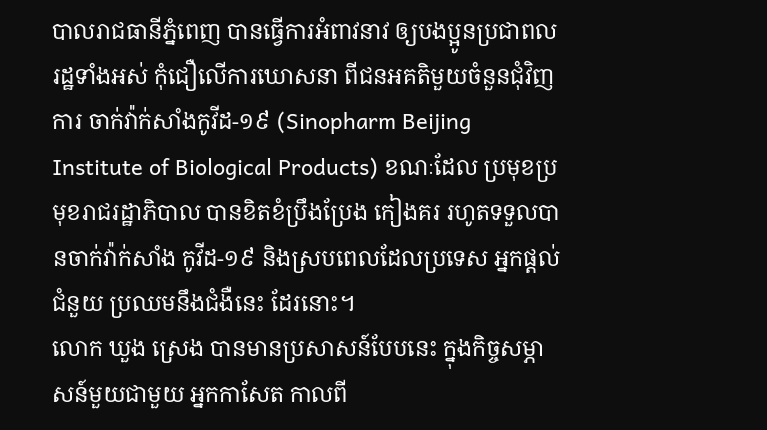បាលរាជធានីភ្នំពេញ បានធ្វើការអំពាវនាវ ឲ្យបងប្អូនប្រជាពលរដ្ឋទាំងអស់ កុំជឿលើការឃោសនា ពីជនអគតិមួយចំនួនជុំវិញការ ចាក់វ៉ាក់សាំងកូវីដ-១៩ (Sinopharm Beijing Institute of Biological Products) ខណៈដែល ប្រមុខប្រមុខរាជរដ្ឋាភិបាល បានខិតខំប្រឹងប្រែង កៀងគរ រហូតទទួលបានចាក់វ៉ាក់សាំង កូវីដ-១៩ និងស្របពេលដែលប្រទេស អ្នកផ្តល់ជំនួយ ប្រឈមនឹងជំងឺនេះ ដែរនោះ។
លោក ឃួង ស្រេង បានមានប្រសាសន៍បែបនេះ ក្នុងកិច្ចសម្ភាសន៍មួយជាមួយ អ្នកកាសែត កាលពី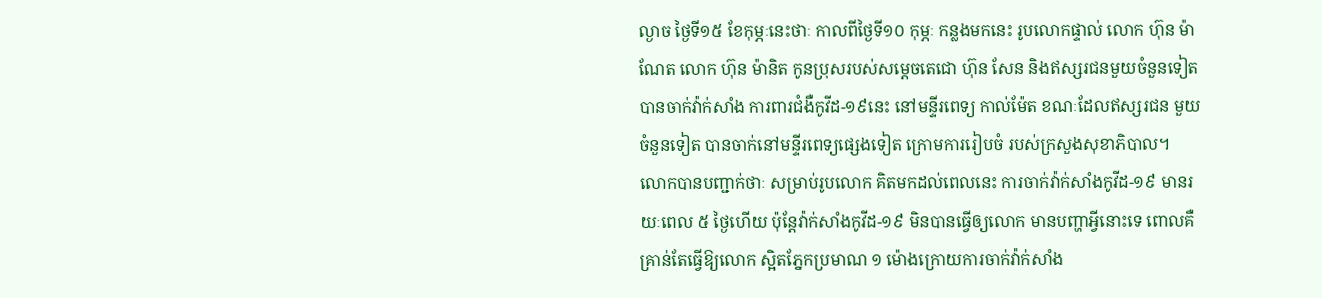ល្ងាច ថ្ងៃទី១៥ ខែកុម្ភៈនេះថាៈ កាលពីថ្ងៃទី១០ កុម្ភៈ កន្លងមកនេះ រូបលោកផ្ទាល់ លោក ហ៊ុន ម៉ាណែត លោក ហ៊ុន ម៉ានិត កូនប្រុសរបស់សម្ដេចតេជោ ហ៊ុន សែន និងឥស្សរជនមួយចំនួនទៀត បានចាក់វ៉ាក់សាំង ការពារជំងឺកូវីដ-១៩នេះ នៅមន្ទីរពេទ្យ កាល់ម៉ែត ខណៈដែលឥស្សរជន មួយចំនួនទៀត បានចាក់នៅមន្ទីរពេទ្យផ្សេងទៀត ក្រោមការរៀបចំ របស់ក្រសួងសុខាភិបាល។
លោកបានបញ្ជាក់ថាៈ សម្រាប់រូបលោក គិតមកដល់ពេលនេះ ការចាក់វ៉ាក់សាំងកូវីដ-១៩ មានរយៈពេល ៥ ថ្ងៃហើយ ប៉ុន្តែវ៉ាក់សាំងកូវីដ-១៩ មិនបានធ្វើឲ្យលោក មានបញ្ហាអ្វីនោះទេ ពោលគឺ គ្រាន់តែធ្វើឱ្យលោក ស្អិតភ្នែកប្រមាណ ១ ម៉ោងក្រោយការចាក់វ៉ាក់សាំង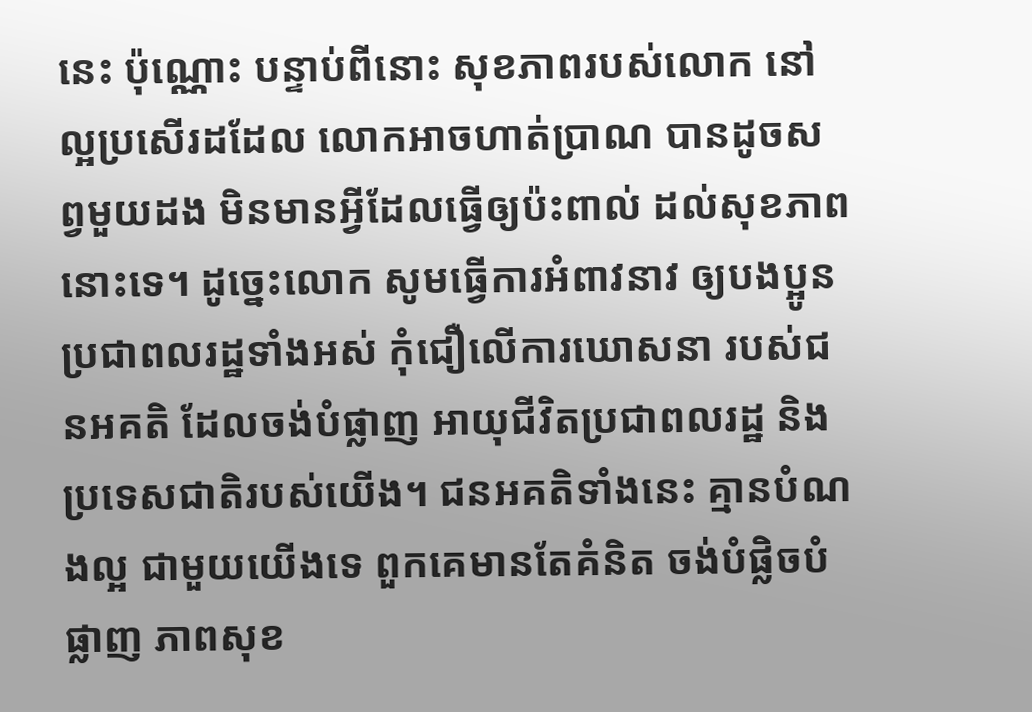នេះ ប៉ុណ្ណោះ បន្ទាប់ពីនោះ សុខភាពរបស់លោក នៅល្អប្រសើរដដែល លោកអាចហាត់ប្រាណ បានដូចសព្វមួយដង មិនមានអ្វីដែលធ្វើឲ្យប៉ះពាល់ ដល់សុខភាពនោះទេ។ ដូច្នេះលោក សូមធ្វើការអំពាវនាវ ឲ្យបងប្អូនប្រជាពលរដ្ឋទាំងអស់ កុំជឿលើការឃោសនា របស់ជនអគតិ ដែលចង់បំផ្លាញ អាយុជីវិតប្រជាពលរដ្ឋ និងប្រទេសជាតិរបស់យើង។ ជនអគតិទាំងនេះ គ្មានបំណងល្អ ជាមួយយើងទេ ពួកគេមានតែគំនិត ចង់បំផ្លិចបំផ្លាញ ភាពសុខ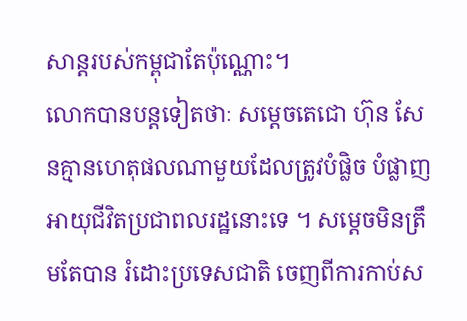សាន្តរបស់កម្ពុជាតែប៉ុណ្ណោះ។
លោកបានបន្តទៀតថាៈ សម្ដេចតេជោ ហ៊ុន សែនគ្មានហេតុផលណាមួយដែលត្រូវបំផ្លិច បំផ្លាញ អាយុជីវិតប្រជាពលរដ្ឋនោះទេ ។ សម្ដេចមិនត្រឹមតែបាន រំដោះប្រទេសជាតិ ចេញពីការកាប់ស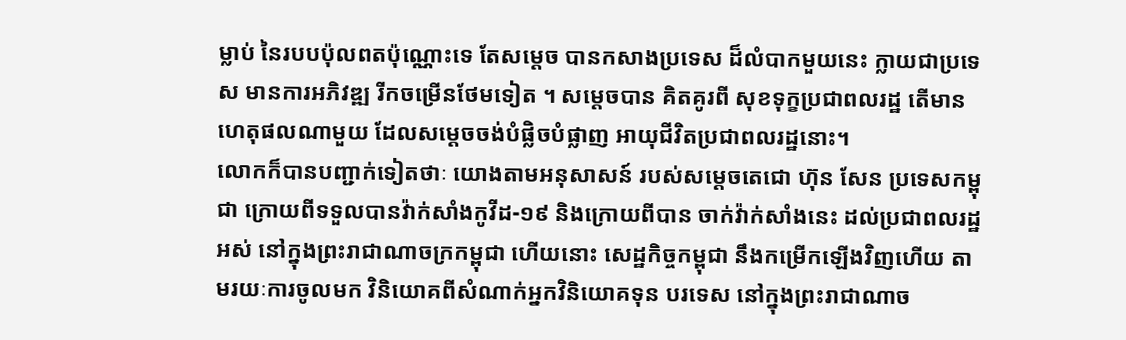ម្លាប់ នៃរបបប៉ុលពតប៉ុណ្ណោះទេ តែសម្ដេច បានកសាងប្រទេស ដ៏លំបាកមួយនេះ ក្លាយជាប្រទេស មានការអភិវឌ្ឍ រីកចម្រើនថែមទៀត ។ សម្ដេចបាន គិតគូរពី សុខទុក្ខប្រជាពលរដ្ឋ តើមានហេតុផលណាមួយ ដែលសម្ដេចចង់បំផ្លិចបំផ្លាញ អាយុជីវិតប្រជាពលរដ្ឋនោះ។
លោកក៏បានបញ្ជាក់ទៀតថាៈ យោងតាមអនុសាសន៍ របស់សម្ដេចតេជោ ហ៊ុន សែន ប្រទេសកម្ពុជា ក្រោយពីទទួលបានវ៉ាក់សាំងកូវីដ-១៩ និងក្រោយពីបាន ចាក់វ៉ាក់សាំងនេះ ដល់ប្រជាពលរដ្ឋអស់ នៅក្នុងព្រះរាជាណាចក្រកម្ពុជា ហើយនោះ សេដ្ឋកិច្ចកម្ពុជា នឹងកម្រើកឡើងវិញហើយ តាមរយៈការចូលមក វិនិយោគពីសំណាក់អ្នកវិនិយោគទុន បរទេស នៅក្នុងព្រះរាជាណាច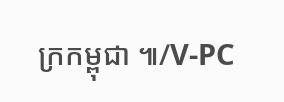ក្រកម្ពុជា ៕/V-PC